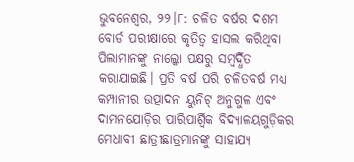ଭୁବନେଶ୍ୱର, ୨୨।୮: ଚଳିତ ବର୍ଷର ଦଶମ ବୋର୍ଡ ପରୀକ୍ଷାରେ କୃତିତ୍ୱ ହାସଲ କରିଥିବା ପିଲାମାନଙ୍କୁ ନାଲ୍କୋ ପକ୍ଷରୁ ସମ୍ବର୍ଦ୍ଧିତ କରାଯାଇଛି। ପ୍ରତି ବର୍ଷ ପରି ଚଳିତବର୍ଷ ମଧ୍ୟ କମ୍ପାନୀର ଉତ୍ପାଦନ ୟୁନିଟ୍ ଅନୁଗୁଳ ଏବଂ ଦାମନଯୋଡ଼ିର ପାରିପାର୍ଶ୍ୱିକ ବିଦ୍ୟାଳୟଗୁଡ଼ିକର ମେଧାବୀ ଛାତ୍ରୀଛାତ୍ରମାନଙ୍କୁ ସାହାଯ୍ୟ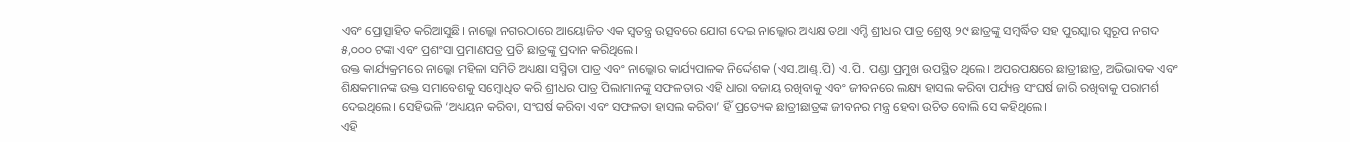ଏବଂ ପ୍ରୋତ୍ସାହିତ କରିଆସୁଛି। ନାଲ୍କୋ ନଗରଠାରେ ଆୟୋଜିତ ଏକ ସ୍ବତନ୍ତ୍ର ଉତ୍ସବରେ ଯୋଗ ଦେଇ ନାଲ୍କୋର ଅଧ୍ୟକ୍ଷ ତଥା ଏମ୍ଡି ଶ୍ରୀଧର ପାତ୍ର ଶ୍ରେଷ୍ଠ ୨୯ ଛାତ୍ରଙ୍କୁ ସମ୍ବର୍ଦ୍ଧିତ ସହ ପୁରସ୍କାର ସ୍ବରୂପ ନଗଦ ୫,୦୦୦ ଟଙ୍କା ଏବଂ ପ୍ରଶଂସା ପ୍ରମାଣପତ୍ର ପ୍ରତି ଛାତ୍ରଙ୍କୁ ପ୍ରଦାନ କରିଥିଲେ।
ଉକ୍ତ କାର୍ଯ୍ୟକ୍ରମରେ ନାଲ୍କୋ ମହିଳା ସମିତି ଅଧ୍ୟକ୍ଷା ସସ୍ମିତା ପାତ୍ର ଏବଂ ନାଲ୍କୋର କାର୍ଯ୍ୟପାଳକ ନିର୍ଦ୍ଦେଶକ (ଏସ.ଆଣ୍ଡ୍.ପି) ଏ.ପି. ପଣ୍ଡା ପ୍ରମୁଖ ଉପସ୍ଥିତ ଥିଲେ। ଅପରପକ୍ଷରେ ଛାତ୍ରୀଛାତ୍ର, ଅଭିଭାବକ ଏବଂ ଶିକ୍ଷକମାନଙ୍କ ଉକ୍ତ ସମାବେଶକୁ ସମ୍ବୋଧିତ କରି ଶ୍ରୀଧର ପାତ୍ର ପିଲାମାନଙ୍କୁ ସଫଳତାର ଏହି ଧାରା ବଜାୟ ରଖିବାକୁ ଏବଂ ଜୀବନରେ ଲକ୍ଷ୍ୟ ହାସଲ କରିବା ପର୍ଯ୍ୟନ୍ତ ସଂଘର୍ଷ ଜାରି ରଖିବାକୁ ପରାମର୍ଶ ଦେଇଥିଲେ। ସେହିଭଳି ‘ଅଧ୍ୟୟନ କରିବା, ସଂଘର୍ଷ କରିବା ଏବଂ ସଫଳତା ହାସଲ କରିବା’ ହିଁ ପ୍ରତ୍ୟେକ ଛାତ୍ରୀଛାତ୍ରଙ୍କ ଜୀବନର ମନ୍ତ୍ର ହେବା ଉଚିତ ବୋଲି ସେ କହିଥିଲେ।
ଏହି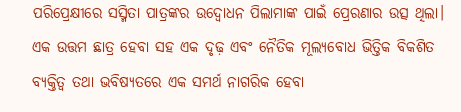ପରିପ୍ରେକ୍ଷୀରେ ସସ୍ମିତା ପାତ୍ରଙ୍କର ଉଦ୍ବୋଧନ ପିଲାମାଙ୍କ ପାଇଁ ପ୍ରେରଣାର ଉତ୍ସ ଥିଲା। ଏକ ଉତ୍ତମ ଛାତ୍ର ହେବା ସହ ଏକ ଦୃଢ଼ ଏବଂ ନୈତିକ ମୂଲ୍ୟବୋଧ ଭିତ୍ତିକ ବିକଶିତ ବ୍ୟକ୍ତିତ୍ୱ ତଥା ଭବିଷ୍ୟତରେ ଏକ ସମର୍ଥ ନାଗରିକ ହେବା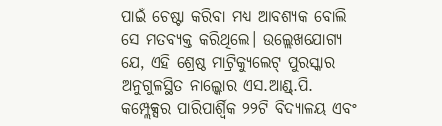ପାଇଁ ଚେଷ୍ଟା କରିବା ମଧ୍ୟ ଆବଶ୍ୟକ ବୋଲି ସେ ମତବ୍ୟକ୍ତ କରିଥିଲେ। ଉଲ୍ଲେଖଯୋଗ୍ୟ ଯେ, ଏହି ଶ୍ରେଷ୍ଠ ମାଟ୍ରିକ୍ୟୁଲେଟ୍ ପୁରସ୍କାର ଅନୁଗୁଳସ୍ଥିତ ନାଲ୍କୋର ଏସ.ଆଣ୍ଡ୍.ପି. କମ୍ପ୍ଲେକ୍ସର ପାରିପାର୍ଶ୍ୱିକ ୨୨ଟି ବିଦ୍ୟାଳୟ ଏବଂ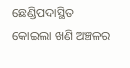ଛେଣ୍ଡିପଦାସ୍ଥିତ କୋଇଲା ଖଣି ଅଞ୍ଚଳର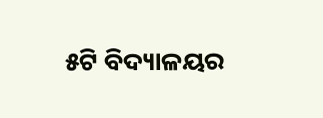୫ଟି ବିଦ୍ୟାଳୟର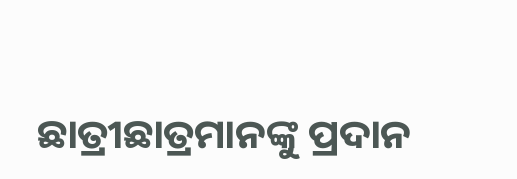ଛାତ୍ରୀଛାତ୍ରମାନଙ୍କୁ ପ୍ରଦାନ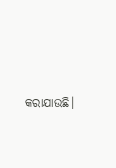କରାଯାଉଛି।